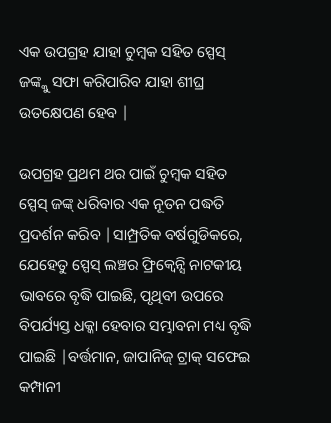ଏକ ଉପଗ୍ରହ ଯାହା ଚୁମ୍ବକ ସହିତ ସ୍ପେସ୍ ଜଙ୍କ୍କୁ ସଫା କରିପାରିବ ଯାହା ଶୀଘ୍ର ଉତକ୍ଷେପଣ ହେବ |

ଉପଗ୍ରହ ପ୍ରଥମ ଥର ପାଇଁ ଚୁମ୍ବକ ସହିତ ସ୍ପେସ୍ ଜଙ୍କ୍ ଧରିବାର ଏକ ନୂତନ ପଦ୍ଧତି ପ୍ରଦର୍ଶନ କରିବ |ସାମ୍ପ୍ରତିକ ବର୍ଷଗୁଡିକରେ, ଯେହେତୁ ସ୍ପେସ୍ ଲଞ୍ଚର ଫ୍ରିକ୍ୱେନ୍ସି ନାଟକୀୟ ଭାବରେ ବୃଦ୍ଧି ପାଇଛି, ପୃଥିବୀ ଉପରେ ବିପର୍ଯ୍ୟସ୍ତ ଧକ୍କା ହେବାର ସମ୍ଭାବନା ମଧ୍ୟ ବୃଦ୍ଧି ପାଇଛି |ବର୍ତ୍ତମାନ, ଜାପାନିଜ୍ ଟ୍ରାକ୍ ସଫେଇ କମ୍ପାନୀ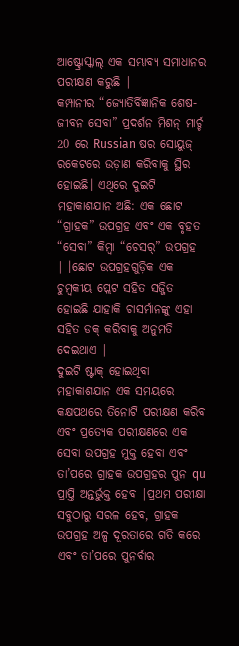ଆଷ୍ଟ୍ରୋସ୍କାଲ୍ ଏକ ସମ୍ଭାବ୍ୟ ସମାଧାନର ପରୀକ୍ଷଣ କରୁଛି |
କମ୍ପାନୀର “ଜ୍ୟୋତିର୍ବିଜ୍ଞାନିକ ଶେଷ-ଜୀବନ ସେବା” ପ୍ରଦର୍ଶନ ମିଶନ୍ ମାର୍ଚ୍ଚ 20 ରେ Russian ଷର ସୋୟୁଜ୍ ରକେଟରେ ଉଡ଼ାଣ କରିବାକୁ ସ୍ଥିର ହୋଇଛି। ଏଥିରେ ଦୁଇଟି ମହାକାଶଯାନ ଅଛି: ଏକ ଛୋଟ “ଗ୍ରାହକ” ଉପଗ୍ରହ ଏବଂ ଏକ ବୃହତ “ସେବା” କିମ୍ବା “ଚେସର୍” ଉପଗ୍ରହ | ।ଛୋଟ ଉପଗ୍ରହଗୁଡ଼ିକ ଏକ ଚୁମ୍ବକୀୟ ପ୍ଲେଟ ସହିତ ସଜ୍ଜିତ ହୋଇଛି ଯାହାକି ଚାସର୍ମାନଙ୍କୁ ଏହା ସହିତ ଡକ୍ କରିବାକୁ ଅନୁମତି ଦେଇଥାଏ |
ଦୁଇଟି ଷ୍ଟାକ୍ ହୋଇଥିବା ମହାକାଶଯାନ ଏକ ସମୟରେ କକ୍ଷପଥରେ ତିନୋଟି ପରୀକ୍ଷଣ କରିବ ଏବଂ ପ୍ରତ୍ୟେକ ପରୀକ୍ଷଣରେ ଏକ ସେବା ଉପଗ୍ରହ ମୁକ୍ତ ହେବା ଏବଂ ତା’ପରେ ଗ୍ରାହକ ଉପଗ୍ରହର ପୁନ qu ପ୍ରାପ୍ତି ଅନ୍ତର୍ଭୁକ୍ତ ହେବ |ପ୍ରଥମ ପରୀକ୍ଷା ସବୁଠାରୁ ସରଳ ହେବ, ଗ୍ରାହକ ଉପଗ୍ରହ ଅଳ୍ପ ଦୂରତାରେ ଗତି କରେ ଏବଂ ତା’ପରେ ପୁନର୍ବାର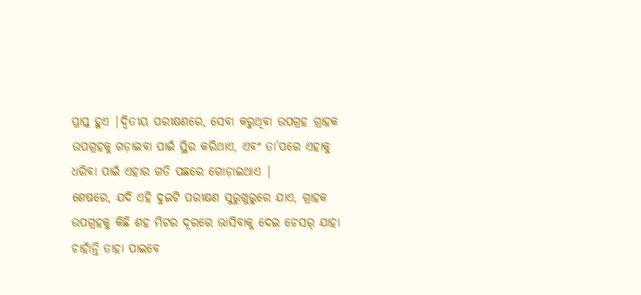ପ୍ରାପ୍ତ ହୁଏ |ଦ୍ୱିତୀୟ ପରୀକ୍ଷଣରେ, ସେବା କରୁଥିବା ଉପଗ୍ରହ ଗ୍ରାହକ ଉପଗ୍ରହକୁ ଗଡ଼ାଇବା ପାଇଁ ସ୍ଥିର କରିଥାଏ, ଏବଂ ତା’ପରେ ଏହାକୁ ଧରିବା ପାଇଁ ଏହାର ଗତି ପଛରେ ଗୋଡ଼ାଇଥାଏ |
ଶେଷରେ, ଯଦି ଏହି ଦୁଇଟି ପରୀକ୍ଷଣ ସୁରୁଖୁରୁରେ ଯାଏ, ଗ୍ରାହକ ଉପଗ୍ରହକୁ କିଛି ଶହ ମିଟର ଦୂରରେ ଭାସିବାକୁ ଦେଇ ଚେସର୍ ଯାହା ଚାହାଁନ୍ତି ତାହା ପାଇବେ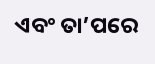ଏବଂ ତା’ପରେ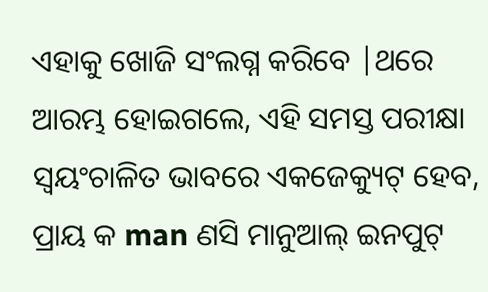ଏହାକୁ ଖୋଜି ସଂଲଗ୍ନ କରିବେ |ଥରେ ଆରମ୍ଭ ହୋଇଗଲେ, ଏହି ସମସ୍ତ ପରୀକ୍ଷା ସ୍ୱୟଂଚାଳିତ ଭାବରେ ଏକଜେକ୍ୟୁଟ୍ ହେବ, ପ୍ରାୟ କ man ଣସି ମାନୁଆଲ୍ ଇନପୁଟ୍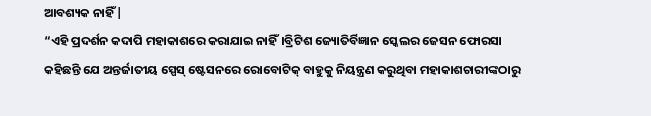ଆବଶ୍ୟକ ନାହିଁ |
“ଏହି ପ୍ରଦର୍ଶନ କଦାପି ମହାକାଶରେ କରାଯାଇ ନାହିଁ।ବ୍ରିଟିଶ ଜ୍ୟୋତିର୍ବିଜ୍ଞାନ ସ୍କେଲର ଜେସନ ଫୋରସା କହିଛନ୍ତି ଯେ ଅନ୍ତର୍ଜାତୀୟ ସ୍ପେସ୍ ଷ୍ଟେସନରେ ରୋବୋଟିକ୍ ବାହୁକୁ ନିୟନ୍ତ୍ରଣ କରୁଥିବା ମହାକାଶଚାରୀଙ୍କଠାରୁ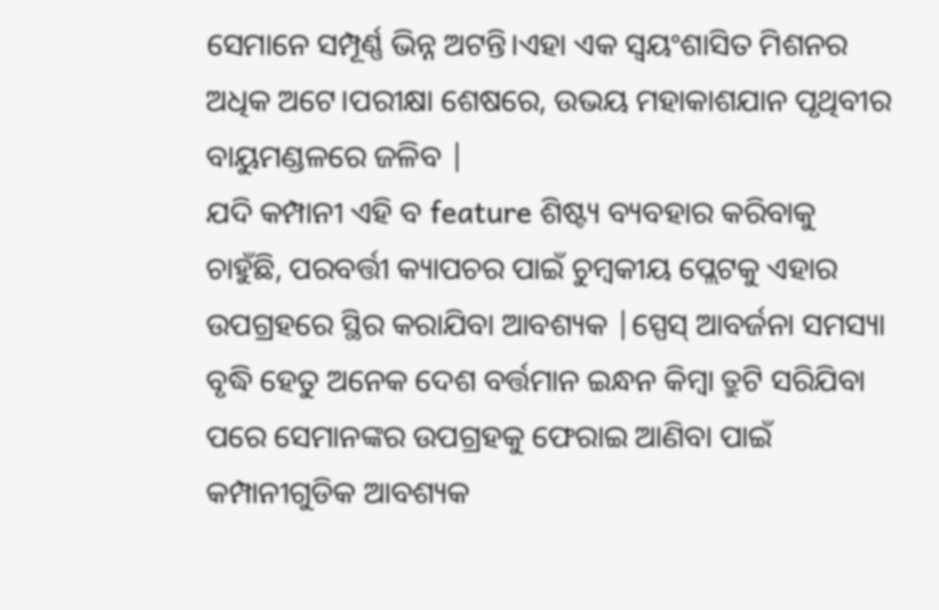ସେମାନେ ସମ୍ପୂର୍ଣ୍ଣ ଭିନ୍ନ ଅଟନ୍ତି।ଏହା ଏକ ସ୍ୱୟଂଶାସିତ ମିଶନର ଅଧିକ ଅଟେ।ପରୀକ୍ଷା ଶେଷରେ, ଉଭୟ ମହାକାଶଯାନ ପୃଥିବୀର ବାୟୁମଣ୍ଡଳରେ ଜଳିବ |
ଯଦି କମ୍ପାନୀ ଏହି ବ feature ଶିଷ୍ଟ୍ୟ ବ୍ୟବହାର କରିବାକୁ ଚାହୁଁଛି, ପରବର୍ତ୍ତୀ କ୍ୟାପଚର ପାଇଁ ଚୁମ୍ବକୀୟ ପ୍ଲେଟକୁ ଏହାର ଉପଗ୍ରହରେ ସ୍ଥିର କରାଯିବା ଆବଶ୍ୟକ |ସ୍ପେସ୍ ଆବର୍ଜନା ସମସ୍ୟା ବୃଦ୍ଧି ହେତୁ ଅନେକ ଦେଶ ବର୍ତ୍ତମାନ ଇନ୍ଧନ କିମ୍ବା ତ୍ରୁଟି ସରିଯିବା ପରେ ସେମାନଙ୍କର ଉପଗ୍ରହକୁ ଫେରାଇ ଆଣିବା ପାଇଁ କମ୍ପାନୀଗୁଡିକ ଆବଶ୍ୟକ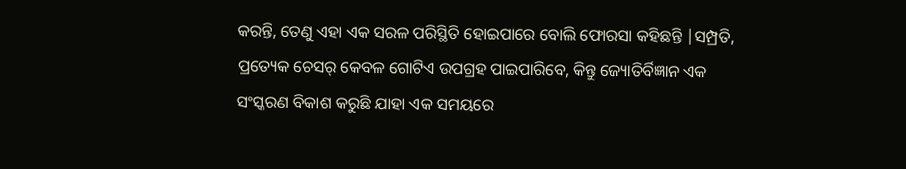କରନ୍ତି, ତେଣୁ ଏହା ଏକ ସରଳ ପରିସ୍ଥିତି ହୋଇପାରେ ବୋଲି ଫୋରସା କହିଛନ୍ତି |ସମ୍ପ୍ରତି, ପ୍ରତ୍ୟେକ ଚେସର୍ କେବଳ ଗୋଟିଏ ଉପଗ୍ରହ ପାଇପାରିବେ, କିନ୍ତୁ ଜ୍ୟୋତିର୍ବିଜ୍ଞାନ ଏକ ସଂସ୍କରଣ ବିକାଶ କରୁଛି ଯାହା ଏକ ସମୟରେ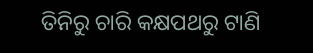ତିନିରୁ ଚାରି କକ୍ଷପଥରୁ ଟାଣି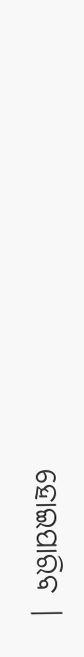ହୋଇପାରିବ |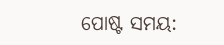ପୋଷ୍ଟ ସମୟ: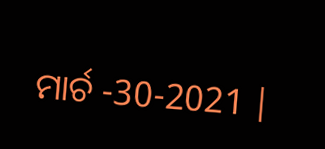ମାର୍ଚ -30-2021 |